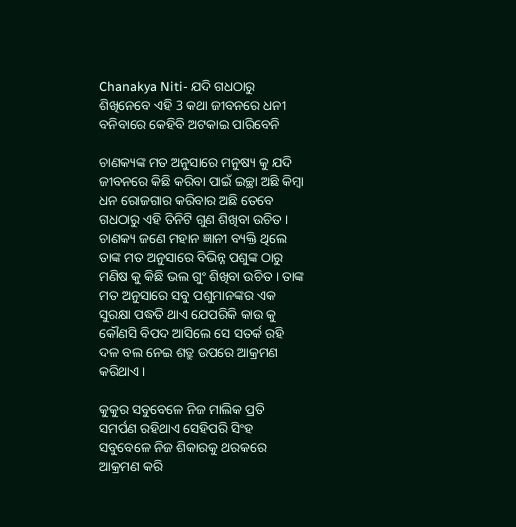Chanakya Niti- ଯଦି ଗଧଠାରୁ ଶିଖିନେବେ ଏହି 3 କଥା ଜୀବନରେ ଧନୀ ବନିବାରେ କେହିବି ଅଟକାଇ ପାରିବେନି

ଚାଣକ୍ୟଙ୍କ ମତ ଅନୁସାରେ ମନୁଷ୍ୟ କୁ ଯଦି ଜୀବନରେ କିଛି କରିବା ପାଇଁ ଇଚ୍ଛା ଅଛି କିମ୍ବା ଧନ ରୋଜଗାର କରିବାର ଅଛି ତେବେ ଗଧଠାରୁ ଏହି ତିନିଟି ଗୁଣ ଶିଖିବା ଉଚିତ । ଚାଣକ୍ୟ ଜଣେ ମହାନ ଜ୍ଞାନୀ ବ୍ୟକ୍ତି ଥିଲେ ତାଙ୍କ ମତ ଅନୁସାରେ ବିଭିନ୍ନ ପଶୁଙ୍କ ଠାରୁ ମଣିଷ କୁ କିଛି ଭଲ ଗୁଂ ଶିଖିବା ଉଚିତ । ତାଙ୍କ ମତ ଅନୁସାରେ ସବୁ ପଶୁମାନଙ୍କର ଏକ ସୁରକ୍ଷା ପଦ୍ଧତି ଥାଏ ଯେପରିକି କାଉ କୁ କୌଣସି ବିପଦ ଆସିଲେ ସେ ସତର୍କ ରହି ଦଳ ବଲ ନେଇ ଶତ୍ରୁ ଉପରେ ଆକ୍ରମଣ କରିଥାଏ ।

କୁକୁର ସବୁବେଳେ ନିଜ ମାଲିକ ପ୍ରତି ସମର୍ପଣ ରହିଥାଏ ସେହିପରି ସିଂହ ସବୁବେଳେ ନିଜ ଶିକାରକୁ ଥରକରେ ଆକ୍ରମଣ କରି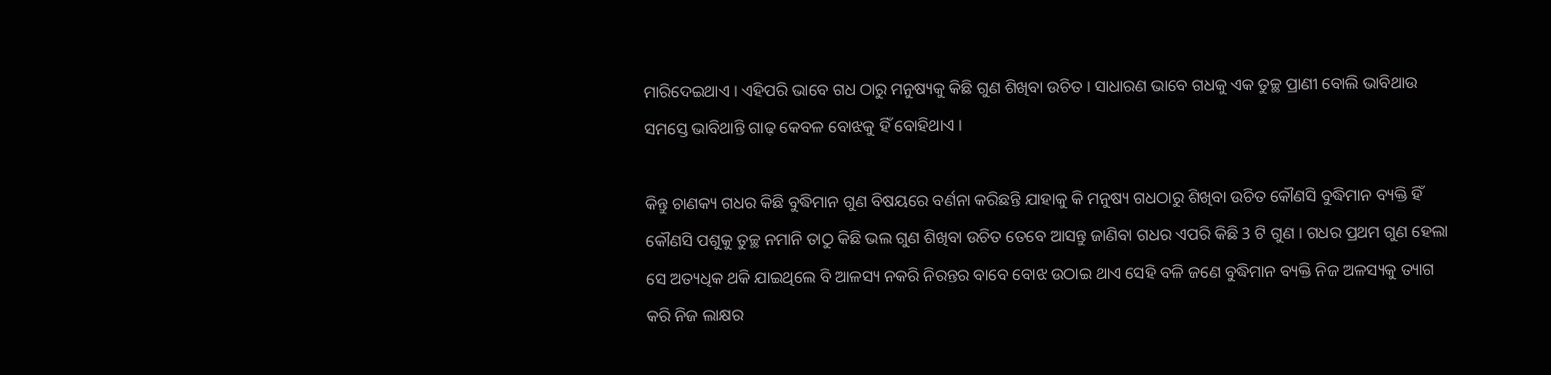ମାରିଦେଇଥାଏ । ଏହିପରି ଭାବେ ଗଧ ଠାରୁ ମନୁଷ୍ୟକୁ କିଛି ଗୁଣ ଶିଖିବା ଉଚିତ । ସାଧାରଣ ଭାବେ ଗଧକୁ ଏକ ତୁଚ୍ଛ ପ୍ରାଣୀ ବୋଲି ଭାବିଥାଉ ସମସ୍ତେ ଭାବିଥାନ୍ତି ଗାଢ଼ କେବଳ ବୋଝକୁ ହିଁ ବୋହିଥାଏ ।

କିନ୍ତୁ ଚାଣକ୍ୟ ଗଧର କିଛି ବୁଦ୍ଧିମାନ ଗୁଣ ବିଷୟରେ ବର୍ଣନା କରିଛନ୍ତି ଯାହାକୁ କି ମନୁଷ୍ୟ ଗଧଠାରୁ ଶିଖିବା ଉଚିତ କୌଣସି ବୁଦ୍ଧିମାନ ବ୍ୟକ୍ତି ହିଁ କୌଣସି ପଶୁକୁ ତୁଚ୍ଛ ନମାନି ତାଠୁ କିଛି ଭଲ ଗୁଣ ଶିଖିବା ଉଚିତ ତେବେ ଆସନ୍ତୁ ଜାଣିବା ଗଧର ଏପରି କିଛି 3 ଟି ଗୁଣ । ଗଧର ପ୍ରଥମ ଗୁଣ ହେଲା ସେ ଅତ୍ୟଧିକ ଥକି ଯାଇଥିଲେ ବି ଆଳସ୍ୟ ନକରି ନିରନ୍ତର ବାବେ ବୋଝ ଉଠାଇ ଥାଏ ସେହି ବଳି ଜଣେ ବୁଦ୍ଧିମାନ ବ୍ୟକ୍ତି ନିଜ ଅଳସ୍ୟକୁ ତ୍ୟାଗ କରି ନିଜ ଲାକ୍ଷର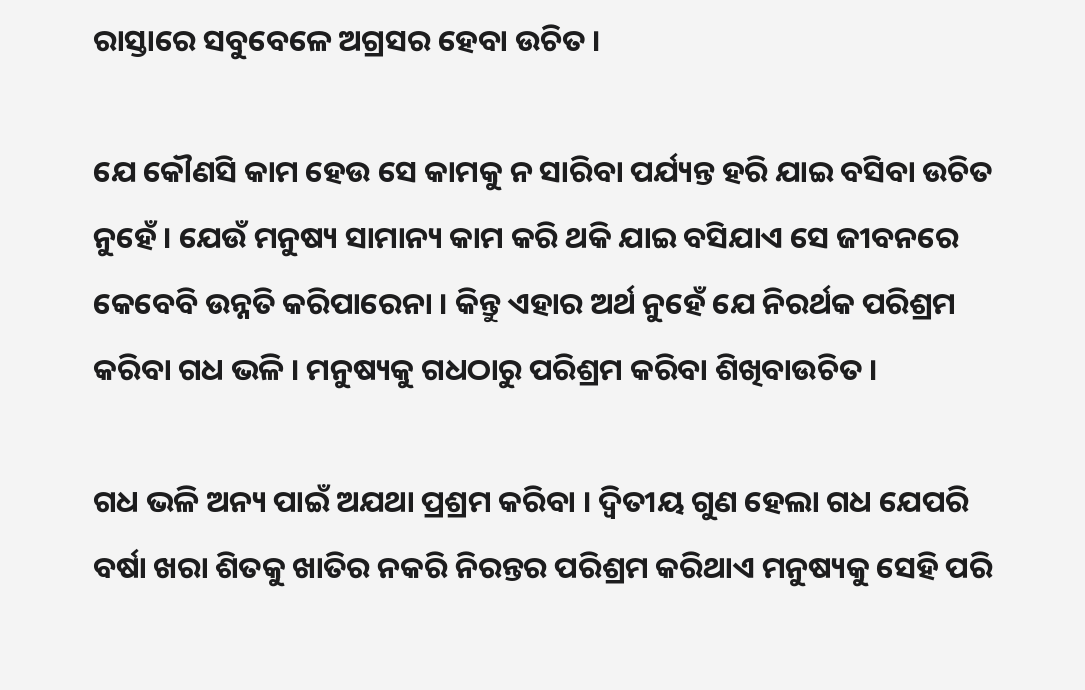ରାସ୍ତାରେ ସବୁବେଳେ ଅଗ୍ରସର ହେବା ଉଚିତ ।

ଯେ କୌଣସି କାମ ହେଉ ସେ କାମକୁ ନ ସାରିବା ପର୍ଯ୍ୟନ୍ତ ହରି ଯାଇ ବସିବା ଉଚିତ ନୁହେଁ । ଯେଉଁ ମନୁଷ୍ୟ ସାମାନ୍ୟ କାମ କରି ଥକି ଯାଇ ବସିଯାଏ ସେ ଜୀବନରେ କେବେବି ଉନ୍ନତି କରିପାରେନା । କିନ୍ତୁ ଏହାର ଅର୍ଥ ନୁହେଁ ଯେ ନିରର୍ଥକ ପରିଶ୍ରମ କରିବା ଗଧ ଭଳି । ମନୁଷ୍ୟକୁ ଗଧଠାରୁ ପରିଶ୍ରମ କରିବା ଶିଖିବାଉଚିତ ।

ଗଧ ଭଳି ଅନ୍ୟ ପାଇଁ ଅଯଥା ପ୍ରଶ୍ରମ କରିବା । ଦ୍ଵିତୀୟ ଗୁଣ ହେଲା ଗଧ ଯେପରି ବର୍ଷା ଖରା ଶିତକୁ ଖାତିର ନକରି ନିରନ୍ତର ପରିଶ୍ରମ କରିଥାଏ ମନୁଷ୍ୟକୁ ସେହି ପରି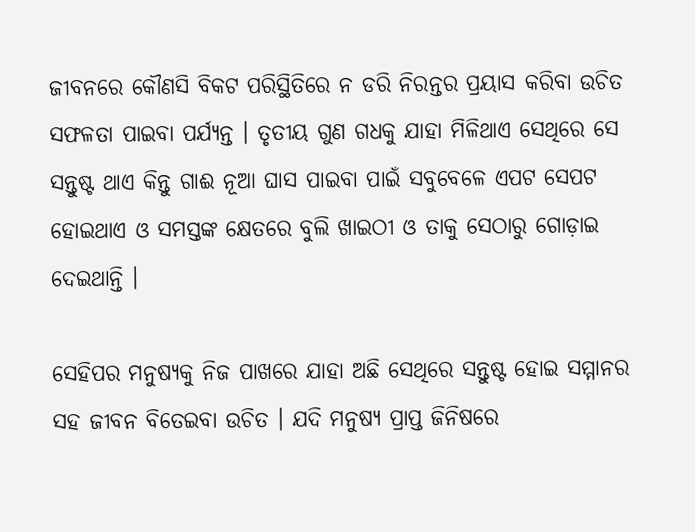ଜୀବନରେ କୌଣସି ବିକଟ ପରିସ୍ଥିତିରେ ନ ଡରି ନିରନ୍ତର ପ୍ରୟାସ କରିବା ଉଚିତ ସଫଳତା ପାଇବା ପର୍ଯ୍ୟନ୍ତ । ତୃତୀୟ ଗୁଣ ଗଧକୁ ଯାହା ମିଳିଥାଏ ସେଥିରେ ସେ ସନ୍ତୁଷ୍ଟ ଥାଏ କିନ୍ତୁ ଗାଈ ନୂଆ ଘାସ ପାଇବା ପାଇଁ ସବୁବେଳେ ଏପଟ ସେପଟ ହୋଇଥାଏ ଓ ସମସ୍ତଙ୍କ କ୍ଷେତରେ ବୁଲି ଖାଇଠୀ ଓ ତାକୁ ସେଠାରୁ ଗୋଡ଼ାଇ ଦେଇଥାନ୍ତି ।

ସେହିପର ମନୁଷ୍ୟକୁ ନିଜ ପାଖରେ ଯାହା ଅଛି ସେଥିରେ ସନ୍ତୁଷ୍ଟ ହୋଇ ସମ୍ମାନର ସହ ଜୀବନ ବିତେଇବା ଉଚିତ । ଯଦି ମନୁଷ୍ୟ ପ୍ରାପ୍ତ ଜିନିଷରେ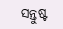ସନ୍ତୁଷ୍ଟ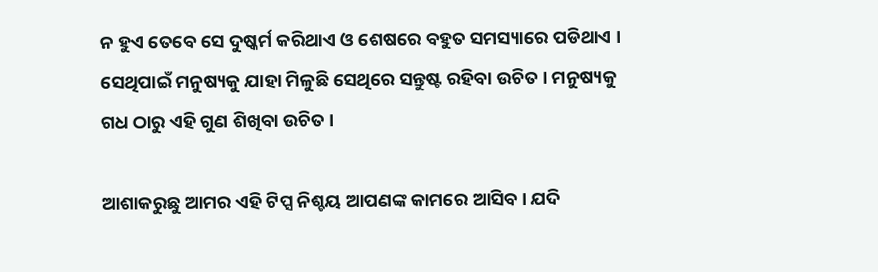ନ ହୁଏ ତେବେ ସେ ଦୁଷ୍କର୍ମ କରିଥାଏ ଓ ଶେଷରେ ବହୁତ ସମସ୍ୟାରେ ପଡିଥାଏ । ସେଥିପାଇଁ ମନୁଷ୍ୟକୁ ଯାହା ମିଳୁଛି ସେଥିରେ ସନ୍ତୁଷ୍ଟ ରହିବା ଉଚିତ । ମନୁଷ୍ୟକୁ ଗଧ ଠାରୁ ଏହି ଗୁଣ ଶିଖିବା ଉଚିତ ।

ଆଶାକରୁଛୁ ଆମର ଏହି ଟିପ୍ସ ନିଶ୍ଚୟ ଆପଣଙ୍କ କାମରେ ଆସିବ । ଯଦି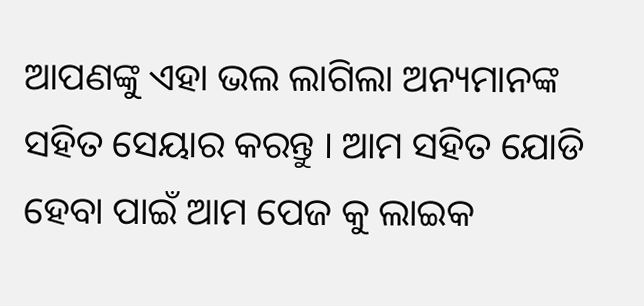ଆପଣଙ୍କୁ ଏହା ଭଲ ଲାଗିଲା ଅନ୍ୟମାନଙ୍କ ସହିତ ସେୟାର କରନ୍ତୁ । ଆମ ସହିତ ଯୋଡି ହେବା ପାଇଁ ଆମ ପେଜ କୁ ଲାଇକ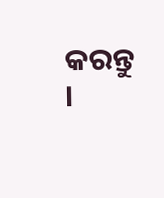କରନ୍ତୁ ।